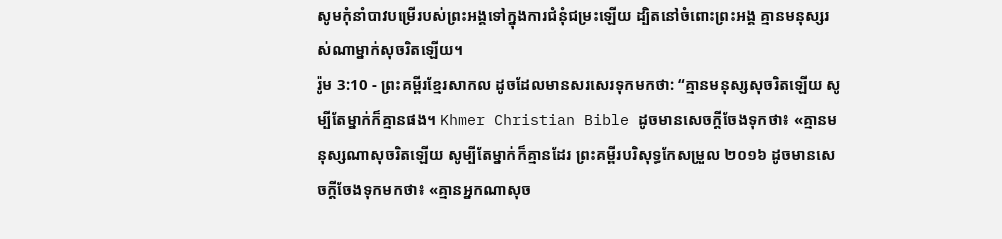សូមកុំនាំបាវបម្រើរបស់ព្រះអង្គទៅក្នុងការជំនុំជម្រះឡើយ ដ្បិតនៅចំពោះព្រះអង្គ គ្មានមនុស្សរស់ណាម្នាក់សុចរិតឡើយ។
រ៉ូម 3:10 - ព្រះគម្ពីរខ្មែរសាកល ដូចដែលមានសរសេរទុកមកថា: “គ្មានមនុស្សសុចរិតឡើយ សូម្បីតែម្នាក់ក៏គ្មានផង។ Khmer Christian Bible ដូចមានសេចក្ដីចែងទុកថា៖ «គ្មានមនុស្សណាសុចរិតឡើយ សូម្បីតែម្នាក់ក៏គ្មានដែរ ព្រះគម្ពីរបរិសុទ្ធកែសម្រួល ២០១៦ ដូចមានសេចក្តីចែងទុកមកថា៖ «គ្មានអ្នកណាសុច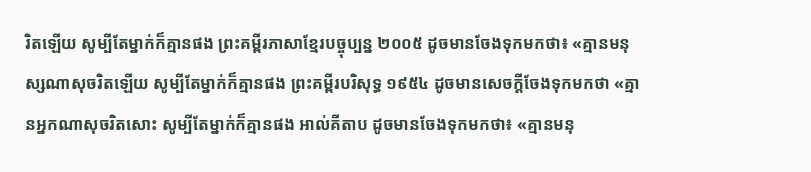រិតឡើយ សូម្បីតែម្នាក់ក៏គ្មានផង ព្រះគម្ពីរភាសាខ្មែរបច្ចុប្បន្ន ២០០៥ ដូចមានចែងទុកមកថា៖ «គ្មានមនុស្សណាសុចរិតឡើយ សូម្បីតែម្នាក់ក៏គ្មានផង ព្រះគម្ពីរបរិសុទ្ធ ១៩៥៤ ដូចមានសេចក្ដីចែងទុកមកថា «គ្មានអ្នកណាសុចរិតសោះ សូម្បីតែម្នាក់ក៏គ្មានផង អាល់គីតាប ដូចមានចែងទុកមកថា៖ «គ្មានមនុ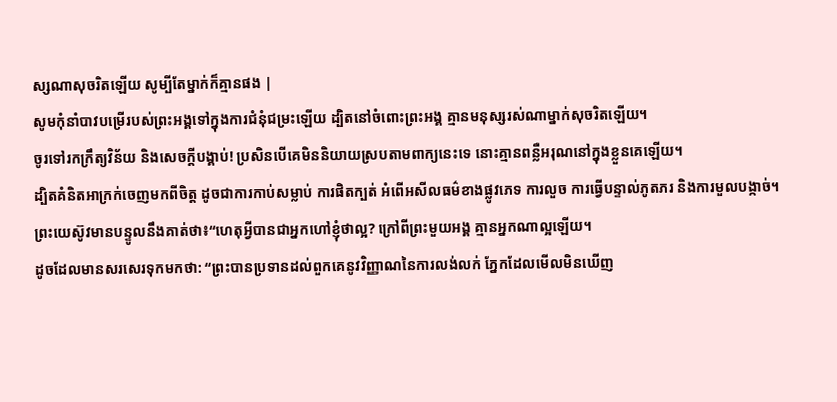ស្សណាសុចរិតឡើយ សូម្បីតែម្នាក់ក៏គ្មានផង |
សូមកុំនាំបាវបម្រើរបស់ព្រះអង្គទៅក្នុងការជំនុំជម្រះឡើយ ដ្បិតនៅចំពោះព្រះអង្គ គ្មានមនុស្សរស់ណាម្នាក់សុចរិតឡើយ។
ចូរទៅរកក្រឹត្យវិន័យ និងសេចក្ដីបង្គាប់! ប្រសិនបើគេមិននិយាយស្របតាមពាក្យនេះទេ នោះគ្មានពន្លឺអរុណនៅក្នុងខ្លួនគេឡើយ។
ដ្បិតគំនិតអាក្រក់ចេញមកពីចិត្ត ដូចជាការកាប់សម្លាប់ ការផិតក្បត់ អំពើអសីលធម៌ខាងផ្លូវភេទ ការលួច ការធ្វើបន្ទាល់ភូតភរ និងការមួលបង្កាច់។
ព្រះយេស៊ូវមានបន្ទូលនឹងគាត់ថា៖“ហេតុអ្វីបានជាអ្នកហៅខ្ញុំថាល្អ? ក្រៅពីព្រះមួយអង្គ គ្មានអ្នកណាល្អឡើយ។
ដូចដែលមានសរសេរទុកមកថា: “ព្រះបានប្រទានដល់ពួកគេនូវវិញ្ញាណនៃការលង់លក់ ភ្នែកដែលមើលមិនឃើញ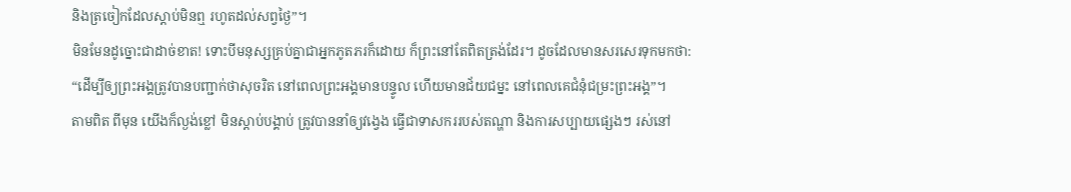និងត្រចៀកដែលស្ដាប់មិនឮ រហូតដល់សព្វថ្ងៃ”។
មិនមែនដូច្នោះជាដាច់ខាត! ទោះបីមនុស្សគ្រប់គ្នាជាអ្នកភូតភរក៏ដោយ ក៏ព្រះនៅតែពិតត្រង់ដែរ។ ដូចដែលមានសរសេរទុកមកថា: “ដើម្បីឲ្យព្រះអង្គត្រូវបានបញ្ជាក់ថាសុចរិត នៅពេលព្រះអង្គមានបន្ទូល ហើយមានជ័យជម្នះ នៅពេលគេជំនុំជម្រះព្រះអង្គ”។
តាមពិត ពីមុន យើងក៏ល្ងង់ខ្លៅ មិនស្ដាប់បង្គាប់ ត្រូវបាននាំឲ្យវង្វេង ធ្វើជាទាសកររបស់តណ្ហា និងការសប្បាយផ្សេងៗ រស់នៅ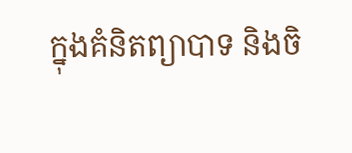ក្នុងគំនិតព្យាបាទ និងចិ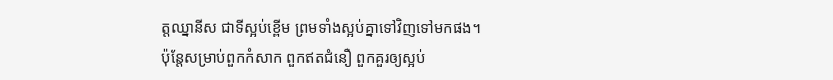ត្តឈ្នានីស ជាទីស្អប់ខ្ពើម ព្រមទាំងស្អប់គ្នាទៅវិញទៅមកផង។
ប៉ុន្តែសម្រាប់ពួកកំសាក ពួកឥតជំនឿ ពួកគួរឲ្យស្អប់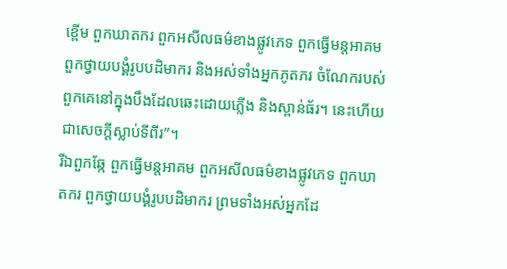ខ្ពើម ពួកឃាតករ ពួកអសីលធម៌ខាងផ្លូវភេទ ពួកធ្វើមន្តអាគម ពួកថ្វាយបង្គំរូបបដិមាករ និងអស់ទាំងអ្នកភូតភរ ចំណែករបស់ពួកគេនៅក្នុងបឹងដែលឆេះដោយភ្លើង និងស្ពាន់ធ័រ។ នេះហើយ ជាសេចក្ដីស្លាប់ទីពីរ”។
រីឯពួកឆ្កែ ពួកធ្វើមន្តអាគម ពួកអសីលធម៌ខាងផ្លូវភេទ ពួកឃាតករ ពួកថ្វាយបង្គំរូបបដិមាករ ព្រមទាំងអស់អ្នកដែ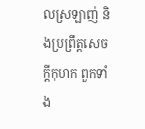លស្រឡាញ់ និងប្រព្រឹត្តសេចក្ដីកុហក ពួកទាំង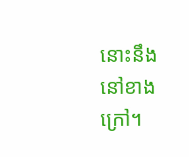នោះនឹងនៅខាងក្រៅ។